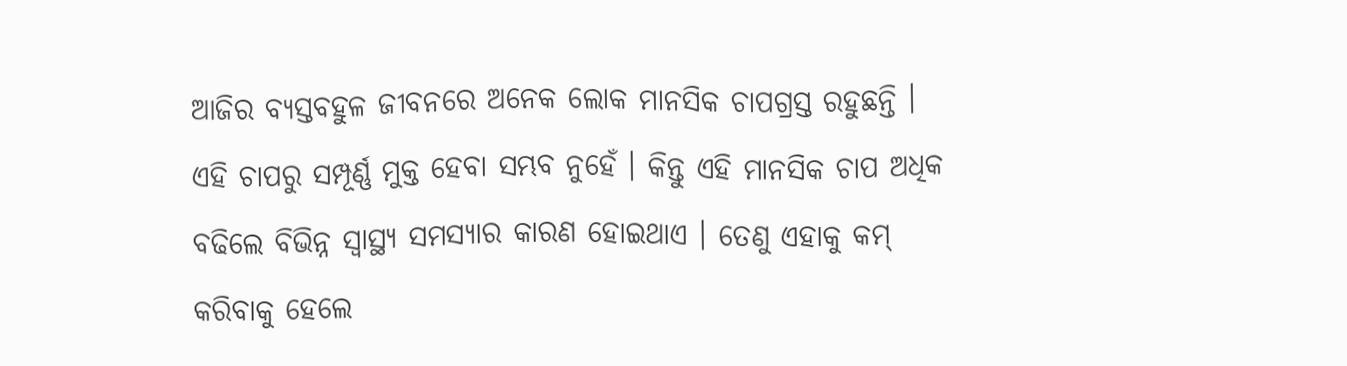ଆଜିର ବ୍ୟସ୍ତବହୁଳ ଜୀବନରେ ଅନେକ ଲୋକ ମାନସିକ ଚାପଗ୍ରସ୍ତ ରହୁଛନ୍ତି । ଏହି ଚାପରୁ ସମ୍ପୂର୍ଣ୍ଣ ମୁକ୍ତ ହେବା ସମ୍ଭବ ନୁହେଁ । କିନ୍ତୁ ଏହି ମାନସିକ ଚାପ ଅଧିକ ବଢିଲେ ବିଭିନ୍ନ ସ୍ବାସ୍ଥ୍ୟ ସମସ୍ୟାର କାରଣ ହୋଇଥାଏ । ତେଣୁ ଏହାକୁ କମ୍ କରିବାକୁ ହେଲେ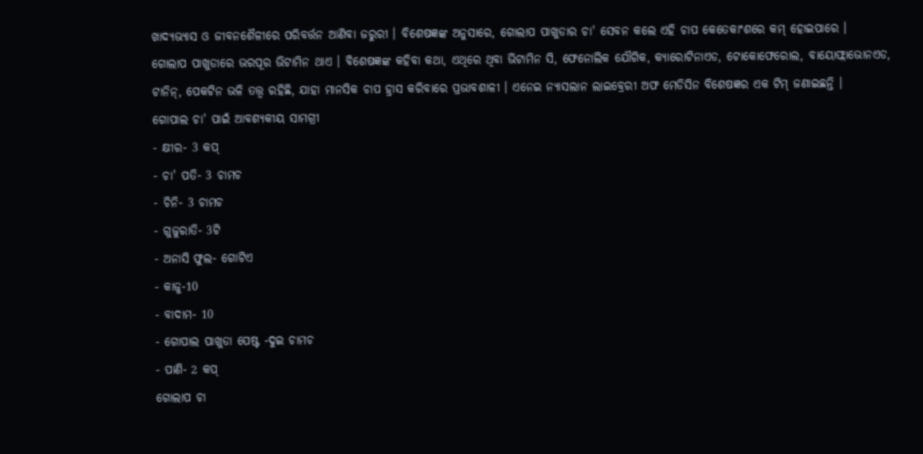ଖାଦ୍ୟଭ୍ୟାସ ଓ ଜୀବନଶୈଳୀରେ ପରିବର୍ତ୍ତନ ଆଣିବା ଜରୁରୀ । ବିଶେଷଜ୍ଞଙ୍କ ଅନୁସାରେ, ଗୋଲାପ ପାଖୁଡାର ଚା' ସେବନ କଲେ ଏହି ଚାପ କେତେକାଂଶରେ କମ୍ ହୋଇପାରେ ।
ଗୋଲାପ ପାଖୁଡାରେ ଭରପୂର ଭିଟାମିନ ଥାଏ । ବିଶେଷଜ୍ଞଙ୍କ କହିବା କଥା, ଏଥିରେ ଥିବା ଭିଟାମିନ ସି, ଫେନୋଲିକ ଯୌଗିକ, କ୍ୟାରୋଟିନାଏଡ, ଟୋକୋଫେରୋଲ, ବାୟୋଫ୍ଲାଭୋନଏଡ, ଟାନିନ୍, ପେକଟିନ ଭଳି ତତ୍ତ୍ବ ରହିଛି, ଯାହା ମାନସିକ ଚାପ ହ୍ରାସ କରିବାରେ ପ୍ରଭାବଶାଳୀ । ଏନେଇ ନ୍ୟାସଲାନ ଲାଇବ୍ରେରୀ ଅଫ ମେଡିସିନ ବିଶେଷଜ୍ଞର ଏକ ଟିମ୍ ଜଣାଇଛନ୍ତି ।
ଗୋପାଲ ଚା' ପାଇଁ ଆବଶ୍ୟକୀୟ ସାମଗ୍ରୀ
- କ୍ଷୀର- 3 କପ୍
- ଚା' ପତି- 3 ଚାମଚ
- ଚିନି- 3 ଚାମଚ
- ଗୁଜୁରାତି- 3ଟି
- ଅନାସି ଫୁଲ- ଗୋଟିଏ
- କାଜୁ-10
- ବାଦାମ- 10
- ଗୋପାଲ ପାଖୁଡା ପେଷ୍ଟ -ଦୁଇ ଚାମଚ
- ପାଣି- 2 କପ୍
ଗୋଲାପ ଚା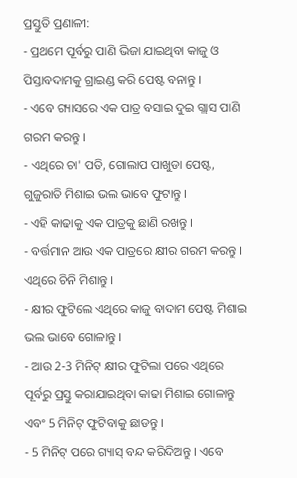ପ୍ରସ୍ତୁତି ପ୍ରଣାଳୀ:
- ପ୍ରଥମେ ପୂର୍ବରୁ ପାଣି ଭିଜା ଯାଇଥିବା କାଜୁ ଓ ପିସ୍ତାବଦାମକୁ ଗ୍ରାଇଣ୍ଡ କରି ପେଷ୍ଟ ବନାନ୍ତୁ ।
- ଏବେ ଗ୍ୟାସରେ ଏକ ପାତ୍ର ବସାଇ ଦୁଇ ଗ୍ଲାସ ପାଣି ଗରମ କରନ୍ତୁ ।
- ଏଥିରେ ଚା' ପତି, ଗୋଲାପ ପାଖୁଡା ପେଷ୍ଟ, ଗୁଜୁରାତି ମିଶାଇ ଭଲ ଭାବେ ଫୁଟାନ୍ତୁ ।
- ଏହି କାଢାକୁ ଏକ ପାତ୍ରକୁ ଛାଣି ରଖନ୍ତୁ ।
- ବର୍ତ୍ତମାନ ଆଉ ଏକ ପାତ୍ରରେ କ୍ଷୀର ଗରମ କରନ୍ତୁ । ଏଥିରେ ଚିନି ମିଶାନ୍ତୁ ।
- କ୍ଷୀର ଫୁଟିଲେ ଏଥିରେ କାଜୁ ବାଦାମ ପେଷ୍ଟ ମିଶାଇ ଭଲ ଭାବେ ଗୋଳାନ୍ତୁ ।
- ଆଉ 2-3 ମିନିଟ୍ କ୍ଷୀର ଫୁଟିଲା ପରେ ଏଥିରେ ପୂର୍ବରୁ ପ୍ରସ୍ତୁ କରାଯାଇଥିବା କାଢା ମିଶାଇ ଗୋଳାନ୍ତୁ ଏବଂ 5 ମିନିଟ୍ ଫୁଟିବାକୁ ଛାଡନ୍ତୁ ।
- 5 ମିନିଟ୍ ପରେ ଗ୍ୟାସ୍ ବନ୍ଦ କରିଦିଅନ୍ତୁ । ଏବେ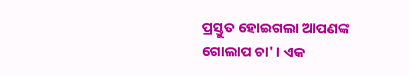ପ୍ରସ୍ତୁତ ହୋଇଗଲା ଆପଣଙ୍କ ଗୋଲାପ ଚା' । ଏକ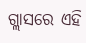ଗ୍ଲାସରେ ଏହି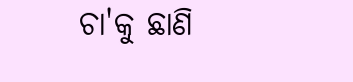ଚା'କୁ ଛାଣି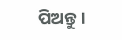ପିଅନ୍ତୁ ।